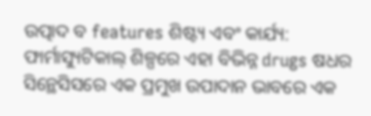ଉତ୍ପାଦ ବ features ଶିଷ୍ଟ୍ୟ ଏବଂ କାର୍ଯ୍ୟ:
ଫାର୍ମାସ୍ୟୁଟିକାଲ୍ ଶିଳ୍ପରେ ଏହା ବିଭିନ୍ନ drugs ଷଧର ସିନ୍ଥେସିସରେ ଏକ ପ୍ରମୁଖ ଉପାଦାନ ଭାବରେ ଏକ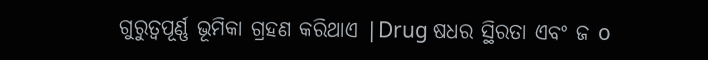ଗୁରୁତ୍ୱପୂର୍ଣ୍ଣ ଭୂମିକା ଗ୍ରହଣ କରିଥାଏ |Drug ଷଧର ସ୍ଥିରତା ଏବଂ ଜ o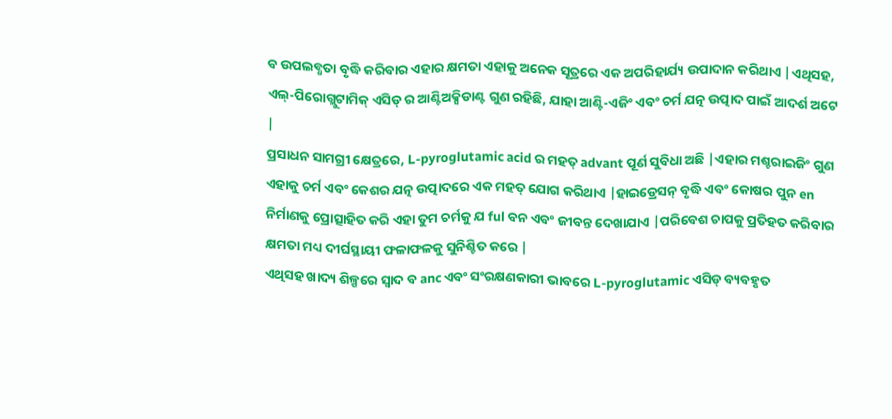ବ ଉପଲବ୍ଧତା ବୃଦ୍ଧି କରିବାର ଏହାର କ୍ଷମତା ଏହାକୁ ଅନେକ ସୂତ୍ରରେ ଏକ ଅପରିହାର୍ଯ୍ୟ ଉପାଦାନ କରିଥାଏ |ଏଥିସହ, ଏଲ୍-ପିରୋଗ୍ଲୁଟାମିକ୍ ଏସିଡ୍ ର ଆଣ୍ଟିଅକ୍ସିଡାଣ୍ଟ ଗୁଣ ରହିଛି, ଯାହା ଆଣ୍ଟି-ଏଜିଂ ଏବଂ ଚର୍ମ ଯତ୍ନ ଉତ୍ପାଦ ପାଇଁ ଆଦର୍ଶ ଅଟେ |
ପ୍ରସାଧନ ସାମଗ୍ରୀ କ୍ଷେତ୍ରରେ, L-pyroglutamic acid ର ମହତ୍ advant ପୂର୍ଣ ସୁବିଧା ଅଛି |ଏହାର ମଶ୍ଚରାଇଜିଂ ଗୁଣ ଏହାକୁ ଚର୍ମ ଏବଂ କେଶର ଯତ୍ନ ଉତ୍ପାଦରେ ଏକ ମହତ୍ ଯୋଗ କରିଥାଏ |ହାଇଡ୍ରେସନ୍ ବୃଦ୍ଧି ଏବଂ କୋଷର ପୁନ en ନିର୍ମାଣକୁ ପ୍ରୋତ୍ସାହିତ କରି ଏହା ତୁମ ଚର୍ମକୁ ଯ ful ବନ ଏବଂ ଜୀବନ୍ତ ଦେଖାଯାଏ |ପରିବେଶ ଚାପକୁ ପ୍ରତିହତ କରିବାର କ୍ଷମତା ମଧ୍ୟ ଦୀର୍ଘସ୍ଥାୟୀ ଫଳାଫଳକୁ ସୁନିଶ୍ଚିତ କରେ |
ଏଥିସହ ଖାଦ୍ୟ ଶିଳ୍ପରେ ସ୍ୱାଦ ବ anc ଏବଂ ସଂରକ୍ଷଣକାରୀ ଭାବରେ L-pyroglutamic ଏସିଡ୍ ବ୍ୟବହୃତ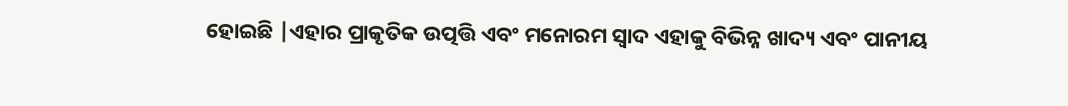ହୋଇଛି |ଏହାର ପ୍ରାକୃତିକ ଉତ୍ପତ୍ତି ଏବଂ ମନୋରମ ସ୍ୱାଦ ଏହାକୁ ବିଭିନ୍ନ ଖାଦ୍ୟ ଏବଂ ପାନୀୟ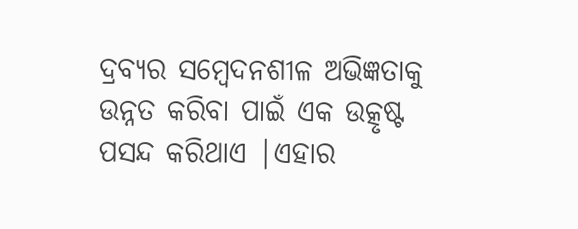ଦ୍ରବ୍ୟର ସମ୍ବେଦନଶୀଳ ଅଭିଜ୍ଞତାକୁ ଉନ୍ନତ କରିବା ପାଇଁ ଏକ ଉତ୍କୃଷ୍ଟ ପସନ୍ଦ କରିଥାଏ |ଏହାର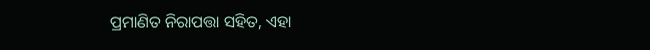ପ୍ରମାଣିତ ନିରାପତ୍ତା ସହିତ, ଏହା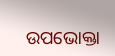ଉପଭୋକ୍ତା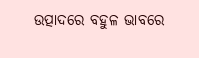ଉତ୍ପାଦରେ ବହୁଳ ଭାବରେ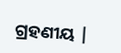ଗ୍ରହଣୀୟ |